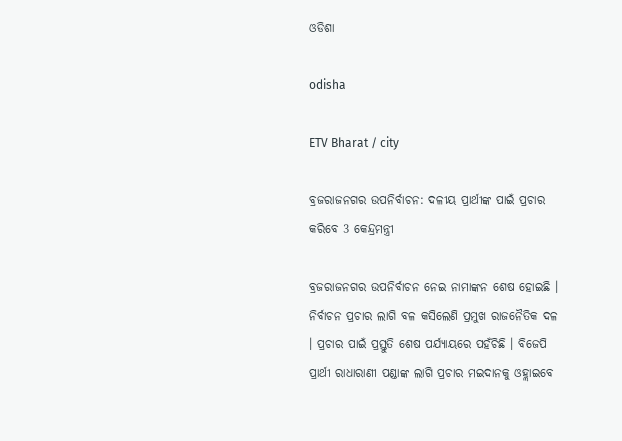ଓଡିଶା

odisha

ETV Bharat / city

ବ୍ରଜରାଜନଗର ଉପନିର୍ବାଚନ: ଦଳୀୟ ପ୍ରାର୍ଥୀଙ୍କ ପାଇଁ ପ୍ରଚାର କରିବେ 3 କେନ୍ଦ୍ରମନ୍ତ୍ରୀ

ବ୍ରଜରାଜନଗର ଉପନିର୍ବାଚନ ନେଇ ନାମାଙ୍କନ ଶେଷ ହୋଇଛି । ନିର୍ବାଚନ ପ୍ରଚାର ଲାଗି ବଳ କସିଲେଣି ପ୍ରମୁଖ ରାଜନୈତିକ ଦଳ । ପ୍ରଚାର ପାଇଁ ପ୍ରସ୍ତୁତି ଶେଷ ପର୍ଯ୍ୟାୟରେ ପହଁଚିଛି । ବିଜେପି ପ୍ରାର୍ଥୀ ରାଧାରାଣୀ ପଣ୍ଡାଙ୍କ ଲାଗି ପ୍ରଚାର ମଇଦାନକୁ ଓହ୍ଲାଇବେ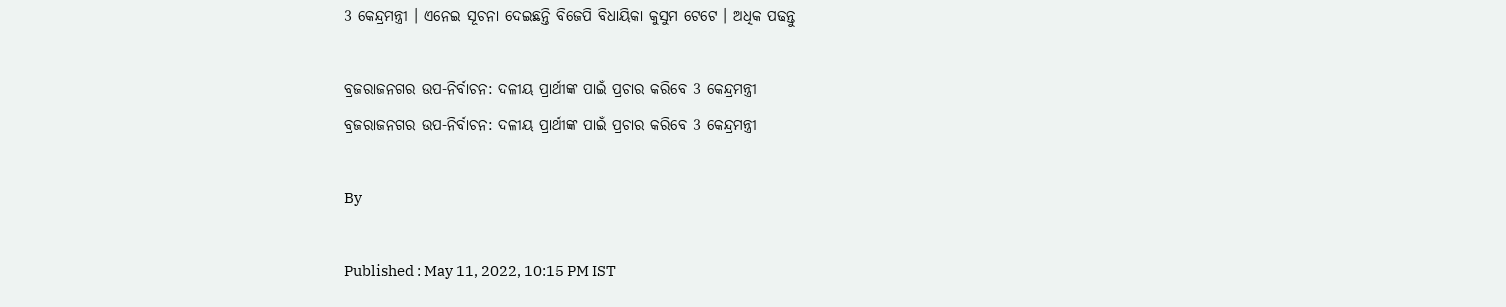3 କେନ୍ଦ୍ରମନ୍ତ୍ରୀ । ଏନେଇ ସୂଚନା ଦେଇଛନ୍ତି ବିଜେପି ବିଧାୟିକା କୁସୁମ ଟେଟେ । ଅଧିକ ପଢନ୍ତୁ

ବ୍ରଜରାଜନଗର ଉପ-ନିର୍ବାଚନ: ଦଳୀୟ ପ୍ରାର୍ଥୀଙ୍କ ପାଇଁ ପ୍ରଚାର କରିବେ 3 କେନ୍ଦ୍ରମନ୍ତ୍ରୀ
ବ୍ରଜରାଜନଗର ଉପ-ନିର୍ବାଚନ: ଦଳୀୟ ପ୍ରାର୍ଥୀଙ୍କ ପାଇଁ ପ୍ରଚାର କରିବେ 3 କେନ୍ଦ୍ରମନ୍ତ୍ରୀ

By

Published : May 11, 2022, 10:15 PM IST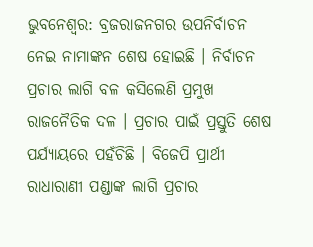ଭୁବନେଶ୍ବର: ବ୍ରଜରାଜନଗର ଉପନିର୍ବାଚନ ନେଇ ନାମାଙ୍କନ ଶେଷ ହୋଇଛି । ନିର୍ବାଚନ ପ୍ରଚାର ଲାଗି ବଳ କସିଲେଣି ପ୍ରମୁଖ ରାଜନୈତିକ ଦଳ । ପ୍ରଚାର ପାଇଁ ପ୍ରସ୍ତୁତି ଶେଷ ପର୍ଯ୍ୟାୟରେ ପହଁଚିଛି । ବିଜେପି ପ୍ରାର୍ଥୀ ରାଧାରାଣୀ ପଣ୍ଡାଙ୍କ ଲାଗି ପ୍ରଚାର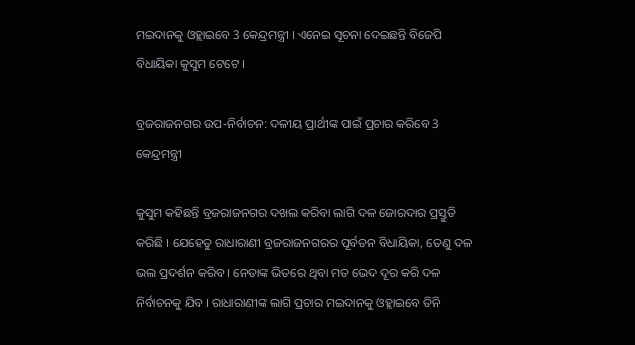ମଇଦାନକୁ ଓହ୍ଲାଇବେ 3 କେନ୍ଦ୍ରମନ୍ତ୍ରୀ । ଏନେଇ ସୂଚନା ଦେଇଛନ୍ତି ବିଜେପି ବିଧାୟିକା କୁସୁମ ଟେଟେ ।

ବ୍ରଜରାଜନଗର ଉପ-ନିର୍ବାଚନ: ଦଳୀୟ ପ୍ରାର୍ଥୀଙ୍କ ପାଇଁ ପ୍ରଚାର କରିବେ 3 କେନ୍ଦ୍ରମନ୍ତ୍ରୀ

କୁସୁମ କହିଛନ୍ତି ବ୍ରଜରାଜନଗର ଦଖଲ କରିବା ଲାଗି ଦଳ ଜୋରଦାର ପ୍ରସ୍ତୁତି କରିଛି । ଯେହେତୁ ରାଧାରାଣୀ ବ୍ରଜରାଜନଗରର ପୂର୍ବତନ ବିଧାୟିକା, ତେଣୁ ଦଳ ଭଲ ପ୍ରଦର୍ଶନ କରିବ । ନେତାଙ୍କ ଭିତରେ ଥିବା ମତ ଭେଦ ଦୂର କରି ଦଳ ନିର୍ବାଚନକୁ ଯିବ । ରାଧାରାଣୀଙ୍କ ଲାଗି ପ୍ରଚାର ମଇଦାନକୁ ଓହ୍ଲାଇବେ ତିନି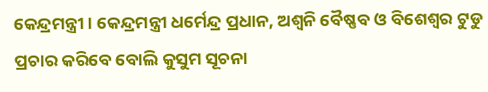କେନ୍ଦ୍ରମନ୍ତ୍ରୀ । କେନ୍ଦ୍ରମନ୍ତ୍ରୀ ଧର୍ମେନ୍ଦ୍ର ପ୍ରଧାନ, ଅଶ୍ଵନି ବୈଷ୍ଣବ ଓ ବିଶେଶ୍ବର ଟୁଡୁ ପ୍ରଚାର କରିବେ ବୋଲି କୁସୁମ ସୂଚନା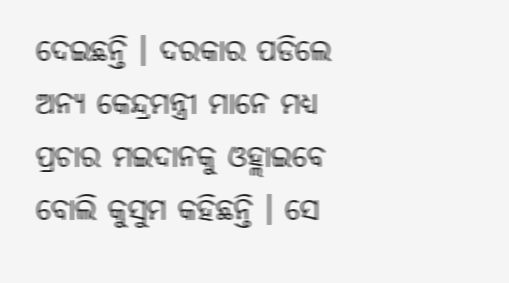ଦେଇଛନ୍ତି । ଦରକାର ପଡିଲେ ଅନ୍ୟ କେନ୍ଦ୍ରମନ୍ତ୍ରୀ ମାନେ ମଧ୍ୟ ପ୍ରଚାର ମଇଦାନକୁ ଓହ୍ଲାଇବେ ବୋଲି କୁସୁମ କହିଛନ୍ତି । ସେ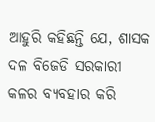ଆହୁରି କହିଛନ୍ତି ଯେ, ଶାସକ ଦଳ ବିଜେଡି ସରକାରୀ କଳର ବ୍ୟବହାର କରି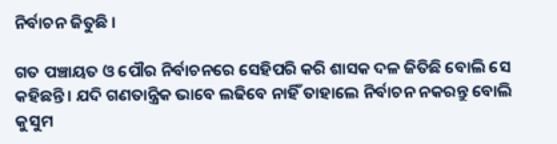ନିର୍ବାଚନ ଜିତୁଛି ।

ଗତ ପଞ୍ଚାୟତ ଓ ପୌର ନିର୍ବାଚନରେ ସେହିପରି କରି ଶାସକ ଦଳ ଜିତିଛି ବୋଲି ସେ କହିଛନ୍ତି । ଯଦି ଗଣତାନ୍ତ୍ରିକ ଭାବେ ଲଢିବେ ନାହିଁ ତାହାଲେ ନିର୍ବାଚନ ନକରନ୍ତୁ ବୋଲି କୁସୁମ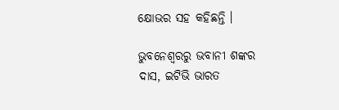କ୍ଷୋଭର ସହ କହିଛନ୍ତି ।

ଭୁବନେଶ୍ବରରୁ ଭବାନୀ ଶଙ୍କର ଦାସ, ଇଟିଭି ଭାରତ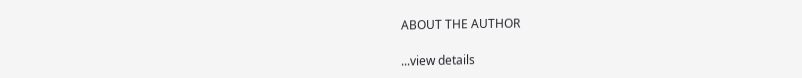ABOUT THE AUTHOR

...view details